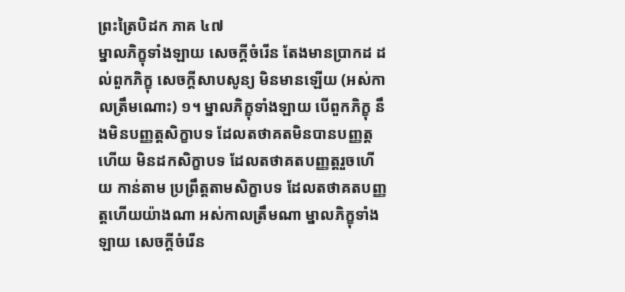ព្រះត្រៃបិដក ភាគ ៤៧
ម្នាលភិក្ខុទាំងឡាយ សេចក្តីចំរើន តែងមានប្រាកដ ដល់ពួកភិក្ខុ សេចក្តីសាបសូន្យ មិនមានឡើយ (អស់កាលត្រឹមណោះ) ១។ ម្នាលភិក្ខុទាំងឡាយ បើពួកភិក្ខុ នឹងមិនបញ្ញត្តសិក្ខាបទ ដែលតថាគតមិនបានបញ្ញត្តហើយ មិនដកសិក្ខាបទ ដែលតថាគតបញ្ញត្តរួចហើយ កាន់តាម ប្រព្រឹត្តតាមសិក្ខាបទ ដែលតថាគតបញ្ញត្តហើយយ៉ាងណា អស់កាលត្រឹមណា ម្នាលភិក្ខុទាំងឡាយ សេចក្តីចំរើន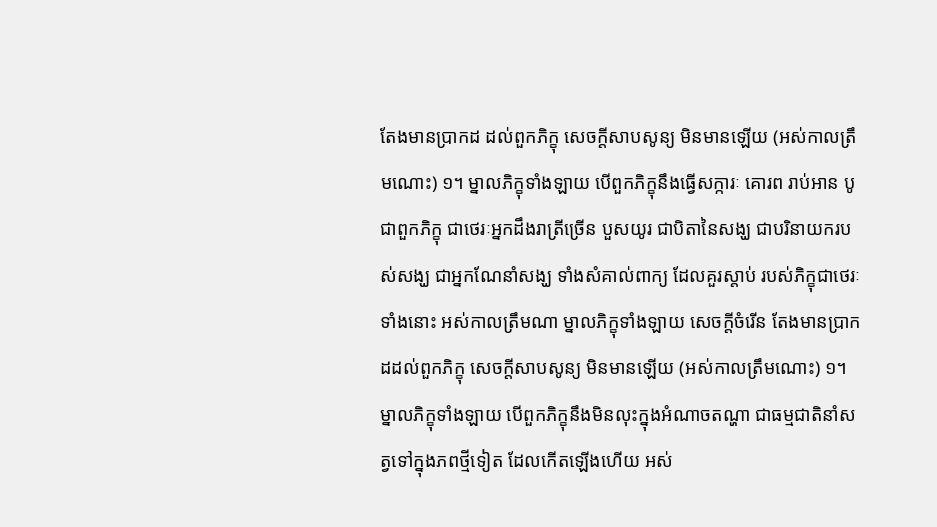តែងមានប្រាកដ ដល់ពួកភិក្ខុ សេចក្តីសាបសូន្យ មិនមានឡើយ (អស់កាលត្រឹមណោះ) ១។ ម្នាលភិក្ខុទាំងឡាយ បើពួកភិក្ខុនឹងធ្វើសក្ការៈ គោរព រាប់អាន បូជាពួកភិក្ខុ ជាថេរៈអ្នកដឹងរាត្រីច្រើន បួសយូរ ជាបិតានៃសង្ឃ ជាបរិនាយករបស់សង្ឃ ជាអ្នកណែនាំសង្ឃ ទាំងសំគាល់ពាក្យ ដែលគួរស្តាប់ របស់ភិក្ខុជាថេរៈទាំងនោះ អស់កាលត្រឹមណា ម្នាលភិក្ខុទាំងឡាយ សេចក្តីចំរើន តែងមានប្រាកដដល់ពួកភិក្ខុ សេចក្តីសាបសូន្យ មិនមានឡើយ (អស់កាលត្រឹមណោះ) ១។ ម្នាលភិក្ខុទាំងឡាយ បើពួកភិក្ខុនឹងមិនលុះក្នុងអំណាចតណ្ហា ជាធម្មជាតិនាំសត្វទៅក្នុងភពថ្មីទៀត ដែលកើតឡើងហើយ អស់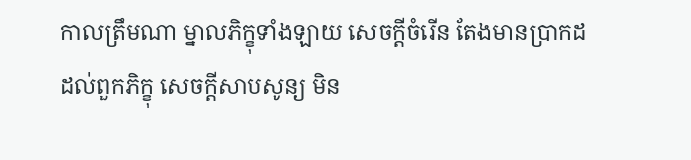កាលត្រឹមណា ម្នាលភិក្ខុទាំងឡាយ សេចក្តីចំរើន តែងមានប្រាកដ ដល់ពួកភិក្ខុ សេចក្តីសាបសូន្យ មិន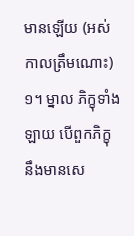មានឡើយ (អស់កាលត្រឹមណោះ) ១។ ម្នាល ភិក្ខុទាំងឡាយ បើពួកភិក្ខុ នឹងមានសេ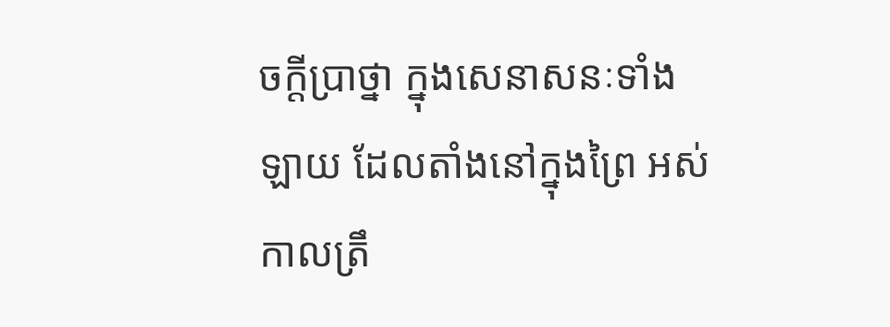ចក្តីប្រាថ្នា ក្នុងសេនាសនៈទាំងឡាយ ដែលតាំងនៅក្នុងព្រៃ អស់កាលត្រឹ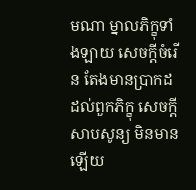មណា ម្នាលភិក្ខុទាំងឡាយ សេចក្តីចំរើន តែងមានប្រាកដ ដល់ពួកភិក្ខុ សេចក្តីសាបសូន្យ មិនមានឡើយ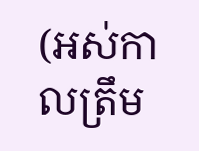(អស់កាលត្រឹម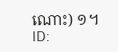ណោះ) ១។
ID: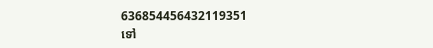636854456432119351
ទៅ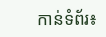កាន់ទំព័រ៖